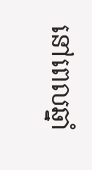នៅពេលឆ្នាំ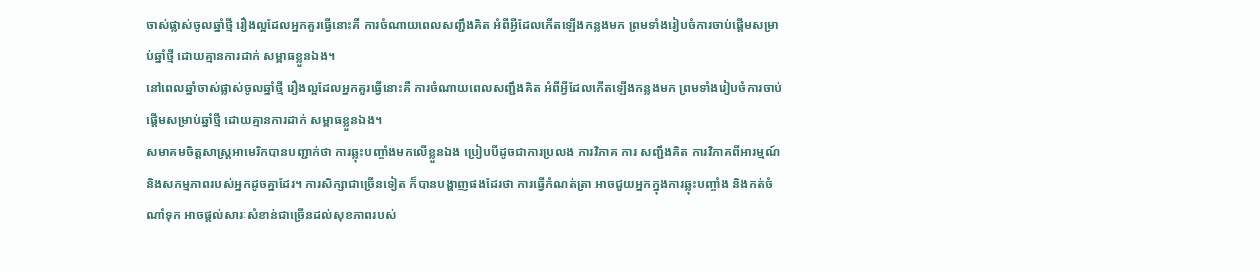ចាស់ផ្លាស់ចូលឆ្នាំថ្មី រឿងល្អដែលអ្នកគួរធ្វើនោះគឺ ការចំណាយពេលសញ្ជឹងគិត អំពីអ្វីដែលកើតឡើងកន្លងមក ព្រមទាំងរៀបចំការចាប់ផ្តើមសម្រាប់ឆ្នាំថ្មី ដោយគ្មានការដាក់ សម្ពាធខ្លួនឯង។
នៅពេលឆ្នាំចាស់ផ្លាស់ចូលឆ្នាំថ្មី រឿងល្អដែលអ្នកគួរធ្វើនោះគឺ ការចំណាយពេលសញ្ជឹងគិត អំពីអ្វីដែលកើតឡើងកន្លងមក ព្រមទាំងរៀបចំការចាប់ផ្តើមសម្រាប់ឆ្នាំថ្មី ដោយគ្មានការដាក់ សម្ពាធខ្លួនឯង។
សមាគមចិត្តសាស្ត្រអាមេរិកបានបញ្ជាក់ថា ការឆ្លុះបញ្ចាំងមកលើខ្លួនឯង ប្រៀបបីដូចជាការប្រលង ការវិភាគ ការ សញ្ជឹងគិត ការវិភាគពីអារម្មណ៍ និងសកម្មភាពរបស់អ្នកដូចគ្នាដែរ។ ការសិក្សាជាច្រើនទៀត ក៏បានបង្ហាញផងដែរថា ការធ្វើកំណត់ត្រា អាចជួយអ្នកក្នុងការឆ្លុះបញ្ចាំង និងកត់ចំណាំទុក អាចផ្តល់សារៈសំខាន់ជាច្រើនដល់សុខភាពរបស់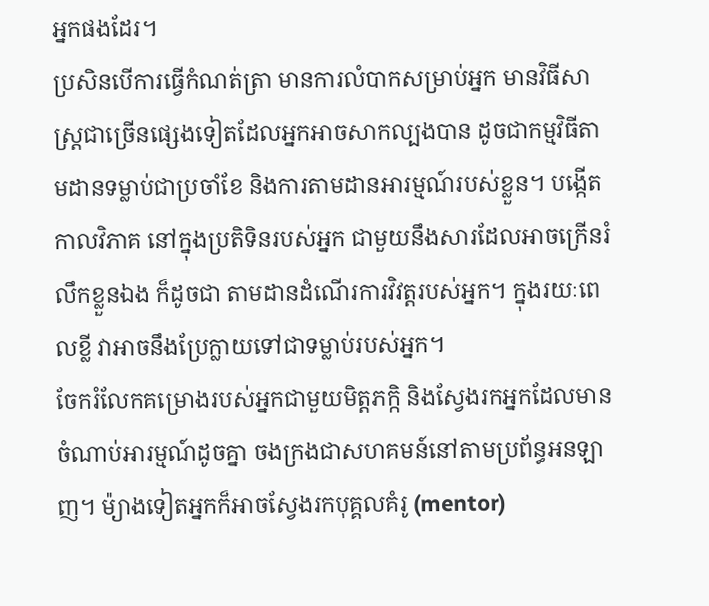អ្នកផងដែរ។
ប្រសិនបើការធ្វើកំណត់ត្រា មានការលំបាកសម្រាប់អ្នក មានវិធីសាស្ត្រជាច្រើនផ្សេងទៀតដែលអ្នកអាចសាកល្បងបាន ដូចជាកម្មវិធីតាមដានទម្លាប់ជាប្រចាំខែ និងការតាមដានអារម្មណ៍របស់ខ្លួន។ បង្កើតកាលវិភាគ នៅក្នុងប្រតិទិនរបស់អ្នក ជាមួយនឹងសារដែលអាចក្រើនរំលឹកខ្លួនឯង ក៏ដូចជា តាមដានដំណើរការវិវត្តរបស់អ្នក។ ក្នុងរយៈពេលខ្លី វាអាចនឹងប្រែក្លាយទៅជាទម្លាប់របស់អ្នក។
ចែករំលែកគម្រោងរបស់អ្នកជាមួយមិត្តភក្កិ និងស្វែងរកអ្នកដែលមានចំណាប់អារម្មណ៍ដូចគ្នា ចងក្រងជាសហគមន៍នៅតាមប្រព័ន្ធអនឡាញ។ ម៉្យាងទៀតអ្នកក៏អាចស្វែងរកបុគ្គលគំរូ (mentor)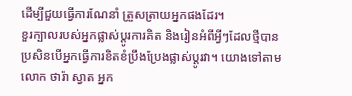ដើម្បីជួយធ្វើការណែនាំ ត្រួសត្រាយអ្នកផងដែរ។
ខួរក្បាលរបស់អ្នកផ្លាស់ប្តូរការគិត និងរៀនអំពីអ្វីៗដែលថ្មីបាន ប្រសិនបើអ្នកធ្វើការខិតខំប្រឹងប្រែងផ្លាស់ប្តូរវា។ យោងទៅតាមលោក ថារ៉ា ស្វាត អ្នក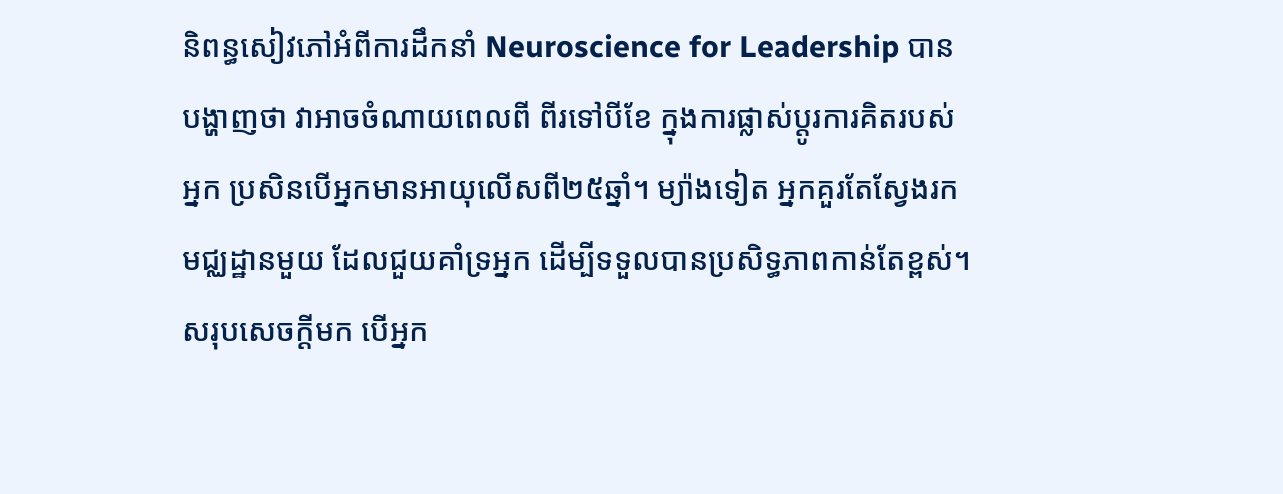និពន្ធសៀវភៅអំពីការដឹកនាំ Neuroscience for Leadership បានបង្ហាញថា វាអាចចំណាយពេលពី ពីរទៅបីខែ ក្នុងការផ្លាស់ប្តូរការគិតរបស់អ្នក ប្រសិនបើអ្នកមានអាយុលើសពី២៥ឆ្នាំ។ ម្យ៉ាងទៀត អ្នកគួរតែស្វែងរកមជ្ឈដ្ឋានមួយ ដែលជួយគាំទ្រអ្នក ដើម្បីទទួលបានប្រសិទ្ធភាពកាន់តែខ្ពស់។
សរុបសេចក្តីមក បើអ្នក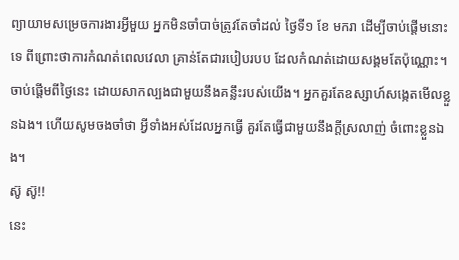ព្យាយាមសម្រេចការងារអ្វីមួយ អ្នកមិនចាំបាច់ត្រូវតែចាំដល់ ថ្ងៃទី១ ខែ មករា ដើម្បីចាប់ផ្តើមនោះទេ ពីព្រោះថាការកំណត់ពេលវេលា គ្រាន់តែជារបៀបរបប ដែលកំណត់ដោយសង្គមតែប៉ុណ្ណោះ។ ចាប់ផ្តើមពីថ្ងៃនេះ ដោយសាកល្បងជាមួយនឹងគន្លឹះរបស់យើង។ អ្នកគួរតែឧស្សាហ៍សង្កេតមើលខ្លួនឯង។ ហើយសូមចងចាំថា អ្វីទាំងអស់ដែលអ្នកធ្វើ គួរតែធ្វើជាមួយនឹងក្តីស្រលាញ់ ចំពោះខ្លួនឯង។
ស៊ូ ស៊ូ!!
នេះ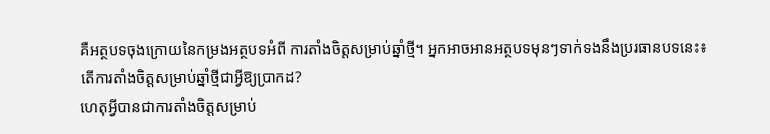គឺអត្ថបទចុងក្រោយនៃកម្រងអត្ថបទអំពី ការតាំងចិត្តសម្រាប់ឆ្នាំថ្មី។ អ្នកអាចអានអត្ថបទមុនៗទាក់ទងនឹងប្ររធានបទនេះ៖
តើការតាំងចិត្តសម្រាប់ឆ្នាំថ្មីជាអ្វីឱ្យប្រាកដ?
ហេតុអ្វីបានជាការតាំងចិត្តសម្រាប់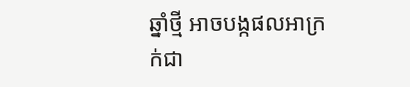ឆ្នាំថ្មី អាចបង្កផលអាក្រក់ជា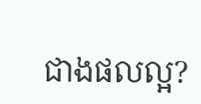ជាងផលល្អ?